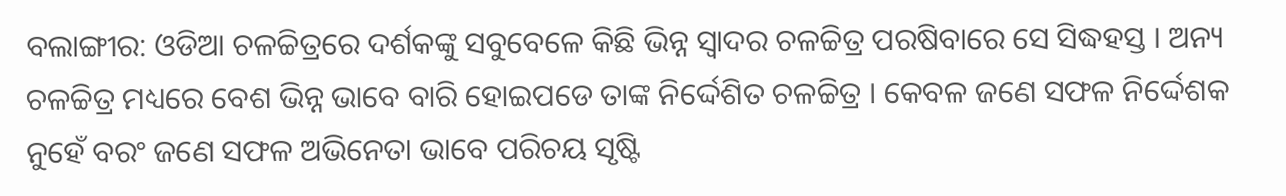ବଲାଙ୍ଗୀର: ଓଡିଆ ଚଳଚ୍ଚିତ୍ରରେ ଦର୍ଶକଙ୍କୁ ସବୁବେଳେ କିଛି ଭିନ୍ନ ସ୍ବାଦର ଚଳଚ୍ଚିତ୍ର ପରଷିବାରେ ସେ ସିଦ୍ଧହସ୍ତ । ଅନ୍ୟ ଚଳଚ୍ଚିତ୍ର ମଧ୍ୟରେ ବେଶ ଭିନ୍ନ ଭାବେ ବାରି ହୋଇପଡେ ତାଙ୍କ ନିର୍ଦ୍ଦେଶିତ ଚଳଚ୍ଚିତ୍ର । କେବଳ ଜଣେ ସଫଳ ନିର୍ଦ୍ଦେଶକ ନୁହେଁ ବରଂ ଜଣେ ସଫଳ ଅଭିନେତା ଭାବେ ପରିଚୟ ସୃଷ୍ଟି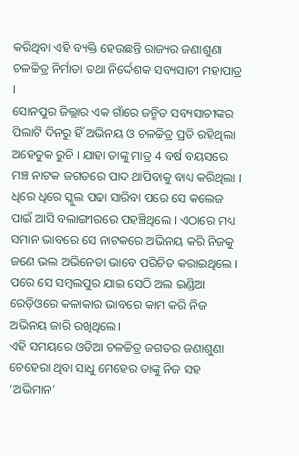କରିଥିବା ଏହି ବ୍ୟକ୍ତି ହେଉଛନ୍ତି ରାଜ୍ୟର ଜଣାଶୁଣା ଚଳଚ୍ଚିତ୍ର ନିର୍ମାତା ତଥା ନିର୍ଦ୍ଦେଶକ ସବ୍ୟସାଚୀ ମହାପାତ୍ର ।
ସୋନପୁର ଜିଲ୍ଲାର ଏକ ଗାଁରେ ଜନ୍ମିତ ସବ୍ୟସାଚୀଙ୍କର ପିଲାଟି ଦିନରୁ ହିଁ ଅଭିନୟ ଓ ଚଳଚ୍ଚିତ୍ର ପ୍ରତି ରହିଥିଲା ଅହେତୁକ ରୁଚି । ଯାହା ତାଙ୍କୁ ମାତ୍ର 4 ବର୍ଷ ବୟସରେ ମଞ୍ଚ ନାଟକ ଜଗତରେ ପାଦ ଥାପିବାକୁ ବାଧ୍ୟ କରିଥିଲା । ଧିରେ ଧିରେ ସ୍କୁଲ ପଢା ସାରିବା ପରେ ସେ କଲେଜ ପାଇଁ ଆସି ବଲାଙ୍ଗୀରରେ ପହଞ୍ଚିଥିଲେ । ଏଠାରେ ମଧ୍ୟ ସମାନ ଭାବରେ ସେ ନାଟକରେ ଅଭିନୟ କରି ନିଜକୁ ଜଣେ ଭଲ ଅଭିନେତା ଭାବେ ପରିଚିତ କରାଇଥିଲେ । ପରେ ସେ ସମ୍ବଲପୁର ଯାଇ ସେଠି ଅଲ ଇଣ୍ଡିଆ ରେଡ଼ିଓରେ କଳାକାର ଭାବରେ କାମ କରି ନିଜ ଅଭିନୟ ଜାରି ରଖିଥିଲେ।
ଏହି ସମୟରେ ଓଡିଆ ଚଳଚ୍ଚିତ୍ର ଜଗତର ଜଣାଶୁଣା ଚେହେରା ଥିବା ସାଧୁ ମେହେର ତାଙ୍କୁ ନିଜ ସହ ‘ଅଭିମାନ’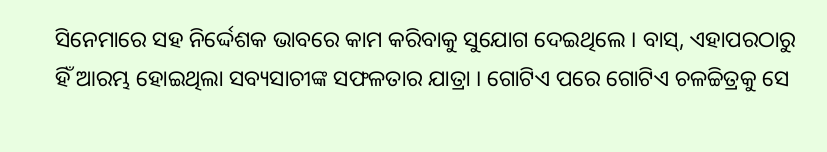ସିନେମାରେ ସହ ନିର୍ଦ୍ଦେଶକ ଭାବରେ କାମ କରିବାକୁ ସୁଯୋଗ ଦେଇଥିଲେ । ବାସ୍, ଏହାପରଠାରୁ ହିଁ ଆରମ୍ଭ ହୋଇଥିଲା ସବ୍ୟସାଚୀଙ୍କ ସଫଳତାର ଯାତ୍ରା । ଗୋଟିଏ ପରେ ଗୋଟିଏ ଚଳଚ୍ଚିତ୍ରକୁ ସେ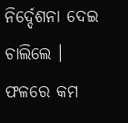ନିର୍ଦ୍ଦେଶନା ଦେଇ ଚାଲିଲେ । ଫଳରେ କମ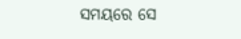ସମୟରେ ସେ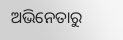ଅଭିନେତାରୁ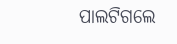ପାଲଟିଗଲେ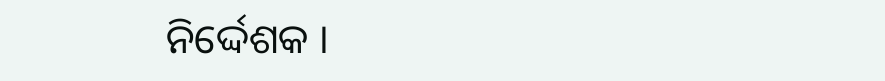ନିର୍ଦ୍ଦେଶକ ।